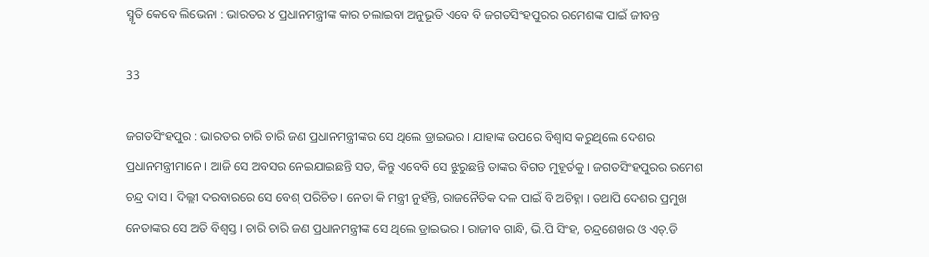ସ୍ମୃତି କେବେ ଲିଭେନା : ଭାରତର ୪ ପ୍ରଧାନମନ୍ତ୍ରୀଙ୍କ କାର ଚଲାଇବା ଅନୁଭୂତି ଏବେ ବି ଜଗତସିଂହପୁରର ରମେଶଙ୍କ ପାଇଁ ଜୀବନ୍ତ

33

ଜଗତସିଂହପୁର : ଭାରତର ଚାରି ଚାରି ଜଣ ପ୍ରଧାନମନ୍ତ୍ରୀଙ୍କର ସେ ଥିଲେ ଡ୍ରାଇଭର । ଯାହାଙ୍କ ଉପରେ ବିଶ୍ୱାସ କରୁଥିଲେ ଦେଶର ପ୍ରଧାନମନ୍ତ୍ରୀମାନେ । ଆଜି ସେ ଅବସର ନେଇଯାଇଛନ୍ତି ସତ, କିନ୍ତୁ ଏବେବି ସେ ଝୁରୁଛନ୍ତି ତାଙ୍କର ବିଗତ ମୁହୂର୍ତକୁ । ଜଗତସିଂହପୁରର ରମେଶ ଚନ୍ଦ୍ର ଦାସ । ଦିଲ୍ଲୀ ଦରବାରରେ ସେ ବେଶ୍ ପରିଚିତ। ନେତା କି ମନ୍ତ୍ରୀ ନୁହଁନ୍ତି, ରାଜନୈତିକ ଦଳ ପାଇଁ ବି ଅଚିହ୍ନା । ତଥାପି ଦେଶର ପ୍ରମୁଖ ନେତାଙ୍କର ସେ ଅତି ବିଶ୍ୱସ୍ତ । ଚାରି ଚାରି ଜଣ ପ୍ରଧାନମନ୍ତ୍ରୀଙ୍କ ସେ ଥିଲେ ଡ୍ରାଇଭର । ରାଜୀବ ଗାନ୍ଧି, ଭି.ପି ସିଂହ, ଚନ୍ଦ୍ରଶେଖର ଓ ଏଚ୍.ଡି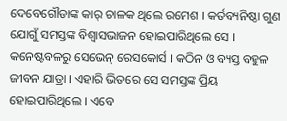ଦେବେଗୌଡାଙ୍କ କାର୍ ଚାଳକ ଥିଲେ ରମେଶ । କର୍ତବ୍ୟନିଷ୍ଠା ଗୁଣ ଯୋଗୁଁ ସମସ୍ତଙ୍କ ବିଶ୍ୱାସଭାଜନ ହୋଇପାରିଥିଲେ ସେ । କନେଷ୍ଟବଳରୁ ସେଭେନ୍ ରେସକୋର୍ସ । କଠିନ ଓ ବ୍ୟସ୍ତ ବହୁଳ ଜୀବନ ଯାତ୍ରା । ଏହାରି ଭିତରେ ସେ ସମସ୍ତଙ୍କ ପ୍ରିୟ ହୋଇପାରିଥିଲେ । ଏବେ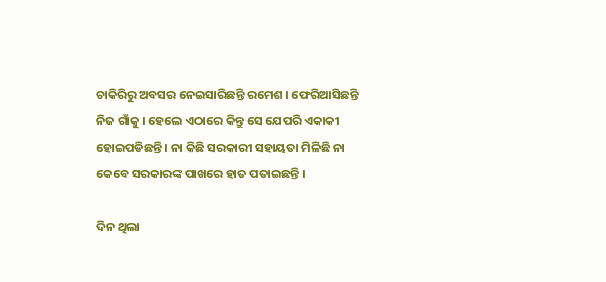ଚାକିରିରୁ ଅବସର ନେଇସାରିଛନ୍ତି ରମେଶ । ଫେରିଆସିଛନ୍ତି ନିଜ ଗାଁକୁ । ହେଲେ ଏଠାରେ କିନ୍ତୁ ସେ ଯେପରି ଏକାକୀ ହୋଇପଡିଛନ୍ତି । ନା କିଛି ସରକାରୀ ସହାୟତା ମିଳିଛି ନା କେବେ ସରକାରଙ୍କ ପାଖରେ ହାତ ପତାଇଛନ୍ତି ।

ଦିନ ଥିଲା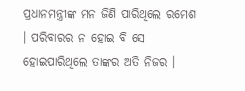ପ୍ରଧାନମନ୍ତ୍ରୀଙ୍କ ମନ ଜିଣି ପାରିଥିଲେ ରମେଶ । ପରିବାରର ନ ହୋଇ ବି ସେ ହୋଇପାରିଥିଲେ ତାଙ୍କର ଅତି ନିଜର ।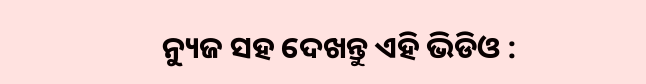ନ୍ୟୁଜ ସହ ଦେଖନ୍ତୁ ଏହି ଭିଡିଓ :